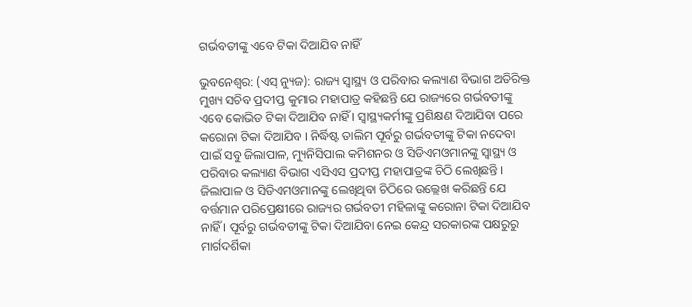ଗର୍ଭବତୀଙ୍କୁ ଏବେ ଟିକା ଦିଆଯିବ ନାହିଁ

ଭୁବନେଶ୍ୱର: (ଏସ୍‌ ନ୍ୟୁଜ): ରାଜ୍ୟ ସ୍ୱାସ୍ଥ୍ୟ ଓ ପରିବାର କଲ୍ୟାଣ ବିଭାଗ ଅତିରିକ୍ତ ମୁଖ୍ୟ ସଚିବ ପ୍ରଦୀପ୍ତ କୁମାର ମହାପାତ୍ର କହିଛନ୍ତି ଯେ ରାଜ୍ୟରେ ଗର୍ଭବତୀଙ୍କୁ ଏବେ କୋଭିଡ ଟିକା ଦିଆଯିବ ନାହିଁ । ସ୍ୱାସ୍ଥ୍ୟକର୍ମୀଙ୍କୁ ପ୍ରଶିକ୍ଷଣ ଦିଆଯିବା ପରେ କରୋନା ଟିକା ଦିଆଯିବ । ନିର୍ଦ୍ଧିଷ୍ଟ ତାଲିମ ପୂର୍ବରୁ ଗର୍ଭବତୀଙ୍କୁ ଟିକା ନଦେବା ପାଇଁ ସବୁ ଜିଲାପାଳ, ମ୍ୟୁନିସିପାଲ କମିଶନର ଓ ସିଡିଏମଓମାନଙ୍କୁ ସ୍ୱାସ୍ଥ୍ୟ ଓ ପରିବାର କଲ୍ୟାଣ ବିଭାଗ ଏସିଏସ ପ୍ରଦୀପ୍ତ ମହାପାତ୍ରଙ୍କ ଚିଠି ଲେଖିଛନ୍ତି । ଜିଲାପାଳ ଓ ସିଡିଏମଓମାନଙ୍କୁ ଲେଖିଥିବା ଚିଠିରେ ଉଲ୍ଲେଖ କରିଛନ୍ତି ଯେ ବର୍ତ୍ତମାନ ପରିପ୍ରେକ୍ଷୀରେ ରାଜ୍ୟର ଗର୍ଭବତୀ ମହିଳାଙ୍କୁ କରୋନା ଟିକା ଦିଆଯିବ ନାହିଁ । ପୂର୍ବରୁ ଗର୍ଭବତୀଙ୍କୁ ଟିକା ଦିଆଯିବା ନେଇ କେନ୍ଦ୍ର ସରକାରଙ୍କ ପକ୍ଷରୁରୁ ମାର୍ଗଦର୍ଶିକା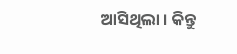ଆସିଥିଲା । କିନ୍ତୁ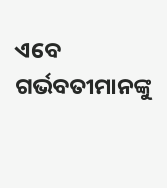ଏବେ ଗର୍ଭବତୀମାନଙ୍କୁ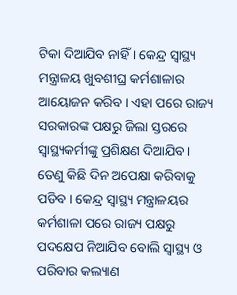ଟିକା ଦିଆଯିବ ନାହିଁ । କେନ୍ଦ୍ର ସ୍ୱାସ୍ଥ୍ୟ ମନ୍ତ୍ରାଳୟ ଖୁବଶୀଘ୍ର କର୍ମଶାଳାର ଆୟୋଜନ କରିବ । ଏହା ପରେ ରାଜ୍ୟ ସରକାରଙ୍କ ପକ୍ଷରୁ ଜିଲା ସ୍ତରରେ ସ୍ୱାସ୍ଥ୍ୟକର୍ମୀଙ୍କୁ ପ୍ରଶିକ୍ଷଣ ଦିଆଯିବ । ତେଣୁ କିଛି ଦିନ ଅପେକ୍ଷା କରିବାକୁ ପଡିବ । କେନ୍ଦ୍ର ସ୍ୱାସ୍ଥ୍ୟ ମନ୍ତ୍ରାଳୟର କର୍ମଶାଳା ପରେ ରାଜ୍ୟ ପକ୍ଷରୁ ପଦକ୍ଷେପ ନିଆଯିବ ବୋଲି ସ୍ୱାସ୍ଥ୍ୟ ଓ ପରିବାର କଲ୍ୟାଣ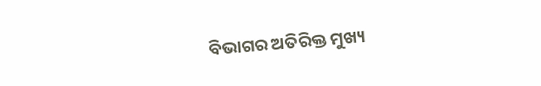ବିଭାଗର ଅତିରିକ୍ତ ମୁଖ୍ୟ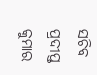ସଚିବ ପ୍ରଦୀପ୍ତ କୁମାର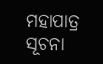ମହାପାତ୍ର ସୂଚନା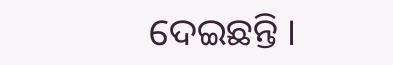ଦେଇଛନ୍ତି ।